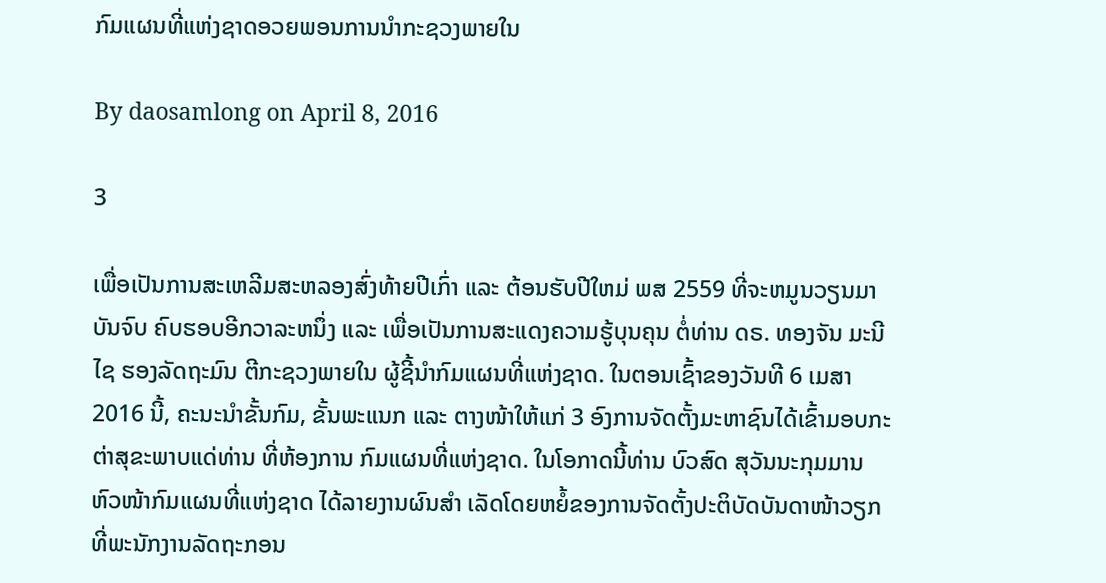ກົມແຜນທີ່ແຫ່ງຊາດອວຍພອນການນຳກະຊວງພາຍໃນ

By daosamlong on April 8, 2016

3

ເພື່ອເປັນການສະເຫລີມສະຫລອງສົ່ງທ້າຍປີເກົ່າ ແລະ ຕ້ອນຮັບປີໃຫມ່ ພສ 2559 ທີ່ຈະຫມູນວຽນມາບັນຈົບ ຄົບຮອບອີກວາລະຫນຶ່ງ ແລະ ເພື່ອເປັນການສະແດງຄວາມຮູ້ບຸນຄຸນ ຕໍ່ທ່ານ ດຣ. ທອງຈັນ ມະນີໄຊ ຮອງລັດຖະມົນ ຕີກະຊວງພາຍໃນ ຜູ້ຊີ້ນໍາກົມແຜນທີ່ແຫ່ງຊາດ. ໃນຕອນເຊົ້າຂອງວັນທີ 6 ເມສາ 2016 ນີ້, ຄະນະນໍາຂັ້ນກົມ, ຂັ້ນພະແນກ ແລະ ຕາງໜ້າໃຫ້ແກ່ 3 ອົງການຈັດຕັ້ງມະຫາຊົນໄດ້ເຂົ້າມອບກະຕ່າສຸຂະພາບແດ່ທ່ານ ທີ່ຫ້ອງການ ກົມແຜນທີ່ແຫ່ງຊາດ. ໃນໂອກາດນີ້ທ່ານ ບົວສົດ ສຸວັນນະກຸມມານ ຫົວໜ້າກົມແຜນທີ່ແຫ່ງຊາດ ໄດ້ລາຍງານຜົນສໍາ ເລັດໂດຍຫຍໍ້ຂອງການຈັດຕັ້ງປະຕິບັດບັນດາໜ້າວຽກ ທີ່ພະນັກງານລັດຖະກອນ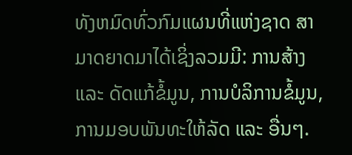ທັງຫມົດທົ່ວກົມແຜນທີ່ແຫ່ງຊາດ ສາມາດຍາດມາໄດ້ເຊິ່ງລວມມີ: ການສ້າງ ແລະ ດັດແກ້ຂໍ້ມູນ, ການບໍລິການຂໍ້ມູນ, ການມອບພັນທະໃຫ້ລັດ ແລະ ອື່ນໆ.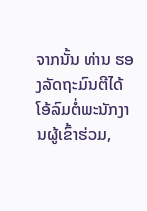ຈາກນັ້ນ ທ່ານ ຮອງລັດຖະມົນຕີໄດ້ໂອ້ລົມຕໍ່ພະນັກງານຜູ້ເຂົ້າຮ່ວມ,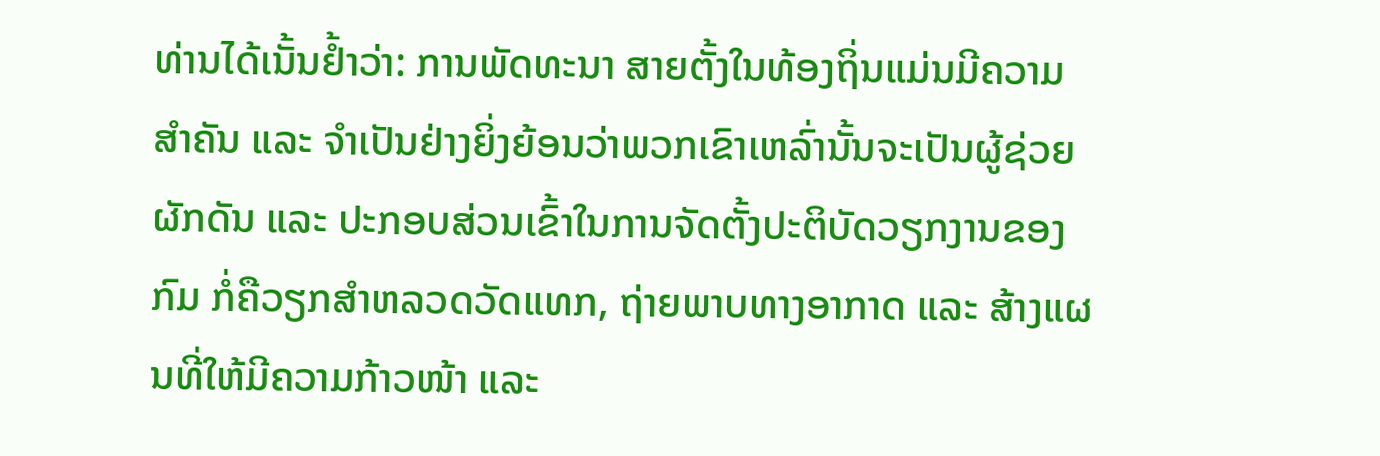ທ່ານໄດ້ເນັ້ນຢໍ້າວ່າ: ການພັດທະນາ ສາຍຕັ້ງໃນທ້ອງຖິ່ນແມ່ນມີຄວາມສໍາຄັນ ແລະ ຈໍາເປັນຢ່າງຍິ່ງຍ້ອນວ່າພວກເຂົາເຫລົ່ານັ້ນຈະເປັນຜູ້ຊ່ວຍຜັກດັນ ແລະ ປະກອບສ່ວນເຂົ້າໃນການຈັດຕັ້ງປະຕິບັດວຽກງານຂອງກົມ ກໍ່ຄືວຽກສໍາຫລວດວັດແທກ, ຖ່າຍພາບທາງອາກາດ ແລະ ສ້າງແຜນທີ່ໃຫ້ມີຄວາມກ້າວໜ້າ ແລະ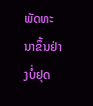ພັດທະນາຂຶ້ນຢ່າງບໍ່ຢຸດ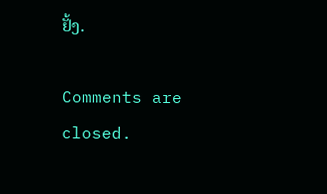ຢັ້ງ.

Comments are closed.